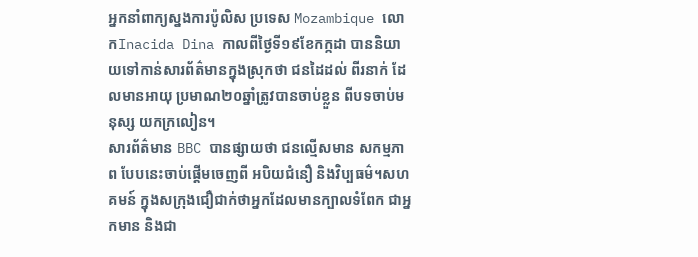អ្នកនាំពាក្យស្នងការប៉ូលិស ប្រទេស Mozambique លោកInacida Dina កាលពីថ្ងៃទី១៩ខែកក្កដា បាននិយាយទៅកាន់សារព័ត៌មានក្នុងស្រុកថា ជនដៃដល់ ពីរនាក់ ដែលមានអាយុ ប្រមាណ២០ឆ្នាំត្រូវបានចាប់ខ្លួន ពីបទចាប់មនុស្ស យកក្រលៀន។
សារព័ត៌មាន BBC បានផ្សាយថា ជនល្មើសមាន សកម្មភាព បែបនេះចាប់ផ្តើមចេញពី អបិយជំនឿ និងវិប្បធម៌។សហគមន៍ ក្នុងសក្រុងជឿជាក់ថាអ្នកដែលមានក្បាលទំពែក ជាអ្នកមាន និងជា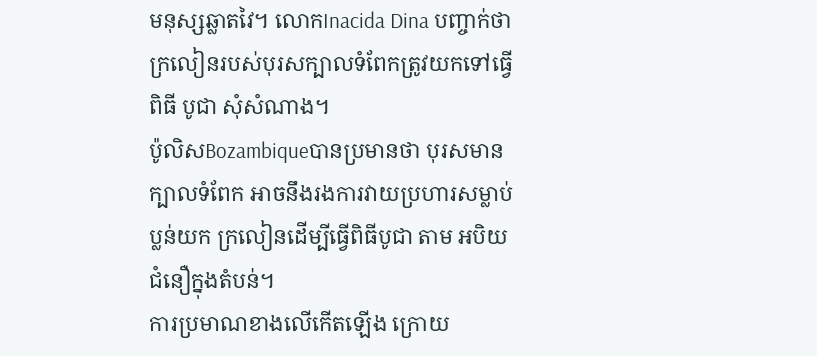មនុស្សឆ្លាតវៃ។ លោកInacida Dina បញ្ចាក់ថា ក្រលៀនរបស់បុរសក្បាលទំពែកត្រូវយកទៅធ្វើពិធី បូជា សុំសំណាង។
ប៉ូលិសBozambiqueបានប្រមានថា បុរសមានក្បាលទំពែក អាចនឹងរងការវាយប្រហារសម្លាប់ប្លន់យក ក្រលៀនដើម្បីធ្វើពិធីបូជា តាម អបិយជំនឿក្នុងតំបន់។
ការប្រមាណខាងលើកើតឡើង ក្រោយ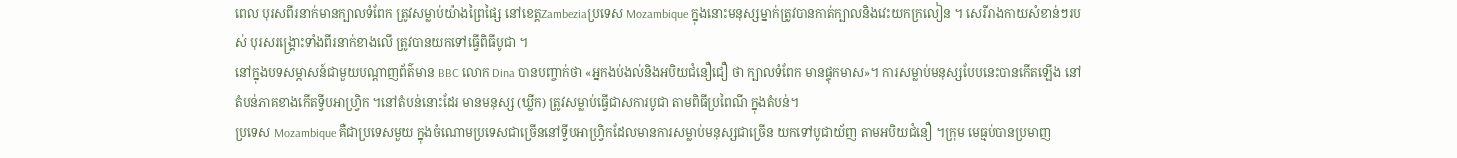ពេល បុរសពីរនាក់មានក្បាលទំពែក ត្រូវសម្លាប់យ៉ាងព្រៃផ្សៃ នៅខេត្តZambeziaប្រទេស Mozambique ក្នុងនោះមនុស្សម្នាក់ត្រូវបានកាត់ក្បាលនិងវេះយកក្រលៀន ។ សេរីរាងកាយសំខាន់ៗរបស់ បុរសរង្គ្រោះទាំងពីរនាក់ខាងលើ ត្រូវបានយកទៅធ្វើពិធីបូជា ។
នៅក្នុងបទសម្ភាសន៍ជាមួយបណ្តាញព័ត៌មាន BBC លោក Dina បានបញ្ចាក់ថា «អ្នកងប់ងល់និងអបិយជំនឿជឿ ថា ក្បាលទំពែក មានផ្ទុកមាស»។ ការសម្លាប់មនុស្សបែបនេះបានកើតឡើង នៅតំបន់ភាគខាងកើតទ្វីបអាហ្វ្រិក ។នៅតំបន់នោះដែរ មានមនុស្ស (ឃ្លីក) ត្រូវសម្លាប់ធ្វើជាសការបូជា តាមពិធីប្រពៃណី ក្នុងតំបន់។
ប្រទេស Mozambique គឺជាប្រទេសមួយ ក្នុងចំណោមប្រទេសជាច្រើននៅទ្វីបអាហ្វ្រិកដែលមានការសម្លាប់មនុស្សជាច្រើន យកទៅបូជាយ័ញ តាមអបិយជំនឿ ។ក្រុម មេធ្មប់បានប្រមាញ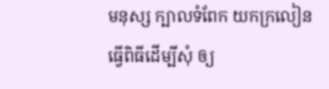មនុស្ស ក្បាលទំពែក យកក្រលៀន ធ្វើពិធីដើម្បីសុំ ឲ្យ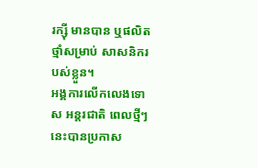រក្ស៊ី មានបាន ឬផលិតថ្មាំសម្រាប់ សាសនិករបស់ខ្លួន។
អង្គការលើកលេងទោស អន្តរជាតិ ពេលថ្មីៗនេះបានប្រកាស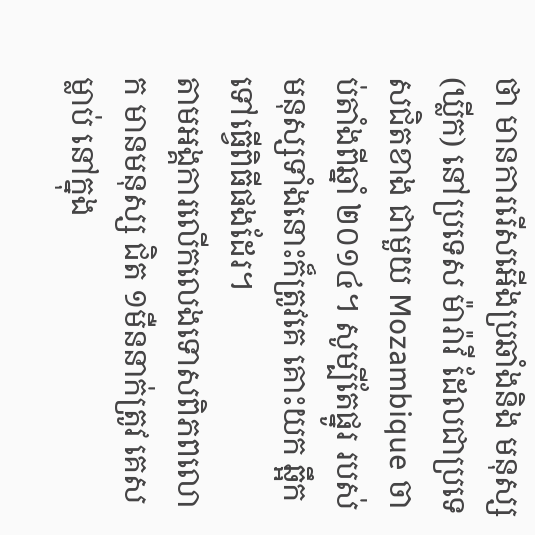ថា មានការរើសអើងប្រឆាំងនិង មនុស្ស (ឃ្លីក) នៅប្រទេស ម៉ារ៉ាវី ដែលជាប្រទេសជិតខាង ជាមួយ Mozambique ចាប់តាំងពីឆ្នាំ ២០១៤។ សូម្បីតែផ្នូរ របស់មនុស្សទាំងនោះក៏ត្រូវគេ គោះយក ឆ្អឹកទៅធ្វើពិធីផងដែរ។
តាមអង្គការលើកលេងទោសពិភពលោក មានមនុស្ស ជិត ១មឺននាក់ត្រូវ គេសម្លាប់ នៅក្នុង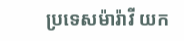ប្រទេសម៉ារ៉ាវី យក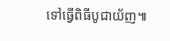ទៅធ្វើពិធីបូជាយ័ញ៕